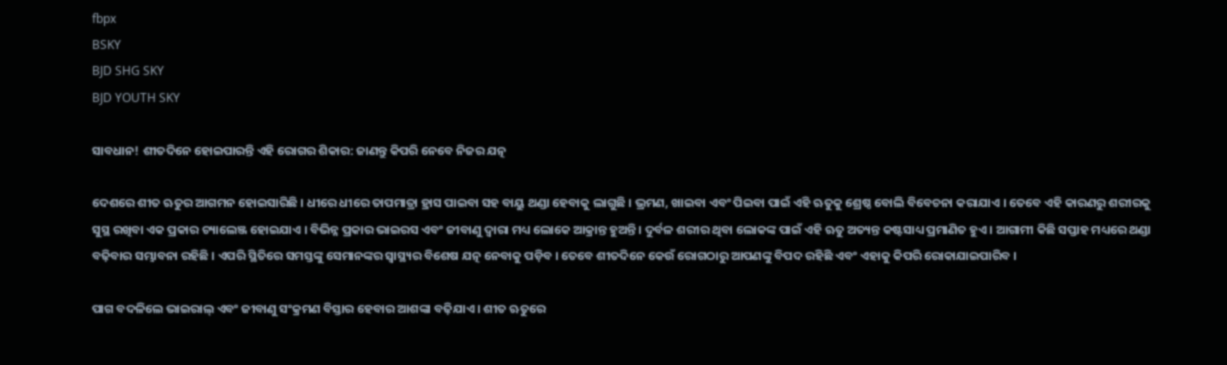fbpx
BSKY
BJD SHG SKY
BJD YOUTH SKY

ସାବଧାନ! ଶୀତଦିନେ ହୋଇପାରନ୍ତି ଏହି ରୋଗର ଶିକାର: ଜାଣନ୍ତୁ କିପରି ନେବେ ନିଜର ଯତ୍ନ

ଦେଶରେ ଶୀତ ଋତୁର ଆଗମନ ହୋଇସାରିଛି । ଧୀରେ ଧୀରେ ତାପମାତ୍ରା ହ୍ରାସ ପାଇବା ସହ ବାୟୁ ଥଣ୍ଡା ହେବାକୁ ଲାଗୁଛି । ଭ୍ରମଣ, ଖାଇବା ଏବଂ ପିଇବା ପାଇଁ ଏହି ଋତୁକୁ ଶ୍ରେଷ୍ଠ ବୋଲି ବିବେଚନା କରାଯାଏ । ତେବେ ଏହି କାରଣରୁ ଶରୀରକୁ ସୁସ୍ଥ ରଖିବା ଏକ ପ୍ରକାର ଚ୍ୟାଲେଞ୍ଜ ହୋଇଯାଏ । ବିଭିନ୍ନ ପ୍ରକାର ଭାଇରସ ଏବଂ ଜୀବାଣୁ ଦ୍ୱାରା ମଧ୍ୟ ଲୋକେ ଆକ୍ରାନ୍ତ ହୁଅନ୍ତି । ଦୁର୍ବଳ ଶରୀର ଥିବା ଲୋକଙ୍କ ପାଇଁ ଏହି ଋତୁ ଅତ୍ୟନ୍ତ କଷ୍ଟସାଧ୍ୟ ପ୍ରମାଣିତ ହୁଏ । ଆଗାମୀ କିଛି ସପ୍ତାହ ମଧ୍ୟରେ ଥଣ୍ଡା ବଢ଼ିବାର ସମ୍ଭାବନା ରହିଛି । ଏପରି ସ୍ଥିତିରେ ସମସ୍ତଙ୍କୁ ସେମାନଙ୍କର ସ୍ୱାସ୍ଥ୍ୟର ବିଶେଷ ଯତ୍ନ ନେବାକୁ ପଡ଼ିବ । ତେବେ ଶୀତଦିନେ କେଉଁ ରୋଗଠାରୁ ଆପଣଙ୍କୁ ବିପଦ ରହିଛି ଏବଂ ଏହାକୁ କିପରି ରୋକାଯାଇପାରିବ ।

ପାଗ ବଦଳିଲେ ଭାଇରାଲ୍ ଏବଂ ଜୀବାଣୁ ସଂକ୍ରମଣ ବିସ୍ତାର ହେବାର ଆଶଙ୍କା ବଢ଼ିଯାଏ । ଶୀତ ଋତୁରେ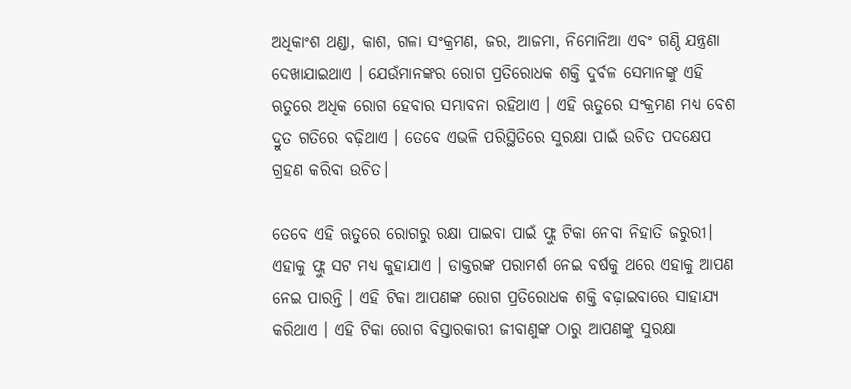ଅଧିକାଂଶ ଥଣ୍ଡା, କାଶ, ଗଳା ସଂକ୍ରମଣ, ଜର, ଆଜମା, ନିମୋନିଆ ଏବଂ ଗଣ୍ଠି ଯନ୍ତ୍ରଣା ଦେଖାଯାଇଥାଏ । ଯେଉଁମାନଙ୍କର ରୋଗ ପ୍ରତିରୋଧକ ଶକ୍ତି ଦୁର୍ବଳ ସେମାନଙ୍କୁ ଏହି ଋତୁରେ ଅଧିକ ରୋଗ ହେବାର ସମ୍ଭାବନା ରହିଥାଏ । ଏହି ଋତୁରେ ସଂକ୍ରମଣ ମଧ୍ୟ ବେଶ ଦ୍ରୁତ ଗତିରେ ବଢ଼ିଥାଏ । ତେବେ ଏଭଳି ପରିସ୍ଥିତିରେ ସୁରକ୍ଷା ପାଇଁ ଉଚିତ ପଦକ୍ଷେପ ଗ୍ରହଣ କରିବା ଉଚିତ।

ତେବେ ଏହି ଋତୁରେ ରୋଗରୁ ରକ୍ଷା ପାଇବା ପାଇଁ ଫ୍ଲୁ ଟିକା ନେବା ନିହାତି ଜରୁରୀ। ଏହାକୁ ଫ୍ଲୁ ସଟ ମଧ୍ୟ କୁହାଯାଏ । ଡାକ୍ତରଙ୍କ ପରାମର୍ଶ ନେଇ ବର୍ଷକୁ ଥରେ ଏହାକୁ ଆପଣ ନେଇ ପାରନ୍ତି । ଏହି ଟିକା ଆପଣଙ୍କ ରୋଗ ପ୍ରତିରୋଧକ ଶକ୍ତି ବଢ଼ାଇବାରେ ସାହାଯ୍ୟ କରିଥାଏ । ଏହି ଟିକା ରୋଗ ବିସ୍ତାରକାରୀ ଜୀବାଣୁଙ୍କ ଠାରୁ ଆପଣଙ୍କୁ ସୁରକ୍ଷା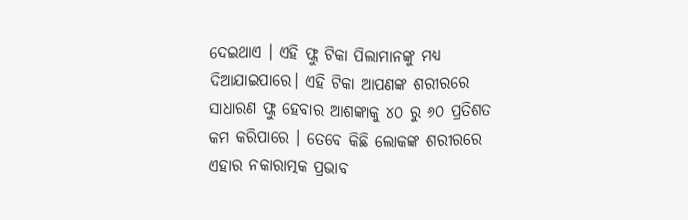ଦେଇଥାଏ । ଏହି ଫ୍ଲୁ ଟିକା ପିଲାମାନଙ୍କୁ ମଧ୍ୟ ଦିଆଯାଇପାରେ। ଏହି ଟିକା ଆପଣଙ୍କ ଶରୀରରେ ସାଧାରଣ ଫ୍ଲୁ ହେବାର ଆଶଙ୍କାକୁ ୪୦ ରୁ ୬୦ ପ୍ରତିଶତ କମ କରିପାରେ । ତେବେ କିଛି ଲୋକଙ୍କ ଶରୀରରେ ଏହାର ନକାରାତ୍ମକ ପ୍ରଭାବ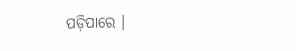ପଡ଼ିପାରେ ।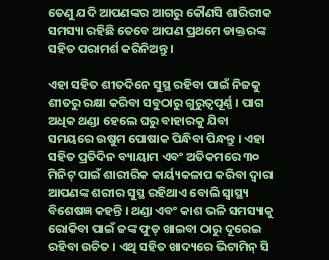ତେଣୁ ଯଦି ଆପଣଙ୍କର ଆଗରୁ କୌଣସି ଶାରିରୀକ ସମସ୍ୟା ରହିଛି ତେବେ ଆପଣ ପ୍ରଥମେ ଡାକ୍ତରଙ୍କ ସହିତ ପରାମର୍ଶ କରିନିଅନ୍ତୁ ।

ଏହା ସହିତ ଶୀତଦିନେ ସୁସ୍ଥ ରହିବା ପାଇଁ ନିଜକୁ ଶୀତରୁ ରକ୍ଷା କରିବା ସବୁଠାରୁ ଗୁରୁତ୍ୱପୂର୍ଣ୍ଣ । ପାଗ ଅଧିକ ଥଣ୍ଡା ହେଲେ ଘରୁ ବାହାରକୁ ଯିବା ସମୟରେ ଉଷୁମ ପୋଷାକ ପିନ୍ଧିବା ପିନ୍ଧନ୍ତୁ । ଏହା ସହିତ ପ୍ରତିଦିନ ବ୍ୟାୟାମ ଏବଂ ଅତିକମରେ ୩୦ ମିନିଟ୍ ପାଇଁ ଶାରୀରିକ କାର୍ୟ୍ୟକଳାପ କରିବା ଦ୍ୱାରା ଆପଣଙ୍କ ଶରୀର ସୁସ୍ଥ ରହିଥାଏ ବୋଲି ସ୍ୱାସ୍ଥ୍ୟ ବିଶେଷଜ୍ଞ କହନ୍ତି । ଥଣ୍ଡା ଏବଂ କାଶ ଭଳି ସମସ୍ୟାକୁ ରୋକିବା ପାଇଁ ଜଙ୍କ ଫୁଡ୍ ଖାଇବା ଠାରୁ ଦୂରେଇ ରହିବା ଉଚିତ । ଏଥି ସହିତ ଖାଦ୍ୟରେ ଭିଟାମିନ୍ ସି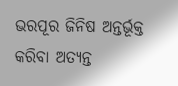ଭରପୂର ଜିନିଷ ଅନ୍ତର୍ଭୂକ୍ତ କରିବା ଅତ୍ୟନ୍ତ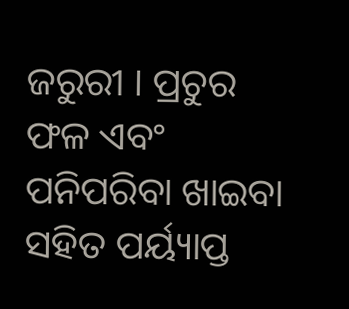ଜରୁରୀ । ପ୍ରଚୁର ଫଳ ଏବଂ ପନିପରିବା ଖାଇବା ସହିତ ପର୍ୟ୍ୟାପ୍ତ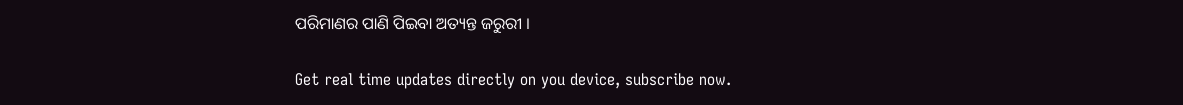ପରିମାଣର ପାଣି ପିଇବା ଅତ୍ୟନ୍ତ ଜରୁରୀ ।

Get real time updates directly on you device, subscribe now.